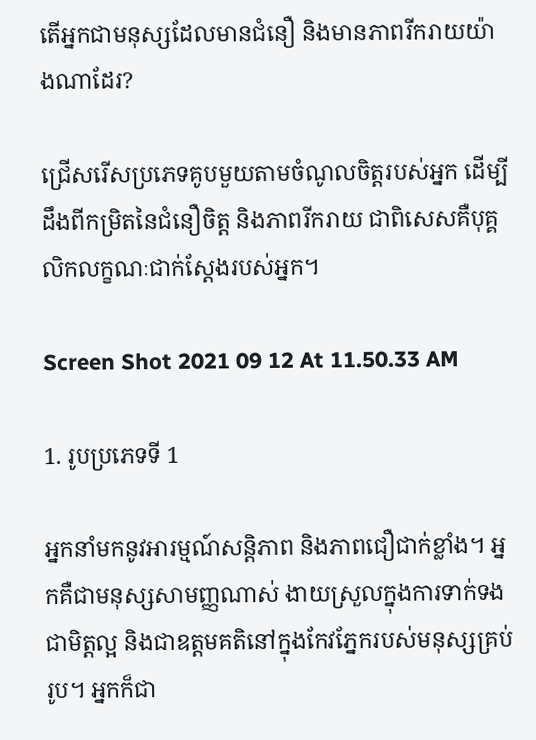តើអ្នកជាមនុស្សដែលមានជំនឿ និងមានភាពរីករាយយ៉ាងណាដែរ?

ជ្រើសរើសប្រភេទគូបមួយតាមចំណូលចិត្តរបស់អ្នក ដើម្បីដឹងពីកម្រិតនៃជំនឿចិត្ត និងភាពរីករាយ ជាពិសេសគឺបុគ្គលិកលក្ខណៈជាក់ស្ដែងរបស់អ្នក។

Screen Shot 2021 09 12 At 11.50.33 AM

1. រូបប្រភេទទី 1

អ្នកនាំមកនូវអារម្មណ៍សន្តិភាព និងភាពជឿជាក់ខ្លាំង។ អ្នកគឺជាមនុស្សសាមញ្ញណាស់ ងាយស្រួលក្នុងការទាក់ទងជាមិត្តល្អ និងជាឧត្តមគតិនៅក្នុងកែវភ្នែករបស់មនុស្សគ្រប់រូប។ អ្នកក៏ជា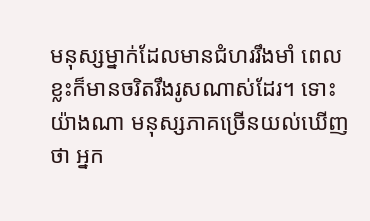មនុស្សម្នាក់ដែលមានជំហររឹងមាំ ពេលខ្លះក៏មានចរិតរឹងរូសណាស់ដែរ។ ទោះយ៉ាងណា មនុស្សភាគច្រើនយល់ឃើញថា អ្នក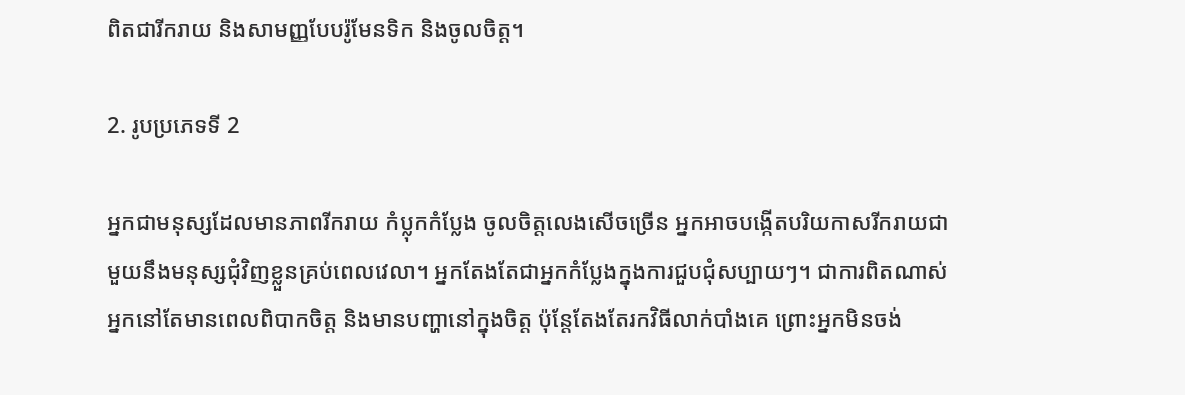ពិតជារីករាយ និងសាមញ្ញបែបរ៉ូមែនទិក និងចូលចិត្ត។

2. រូបប្រភេទទី 2

អ្នកជាមនុស្សដែលមានភាពរីករាយ កំប្លុកកំប្លែង ចូលចិត្តលេងសើចច្រើន អ្នកអាចបង្កើតបរិយកាសរីករាយជាមួយនឹងមនុស្សជុំវិញខ្លួនគ្រប់ពេលវេលា។ អ្នកតែងតែជាអ្នកកំប្លែងក្នុងការជួបជុំសប្បាយៗ។ ជាការពិតណាស់ អ្នកនៅតែមានពេលពិបាកចិត្ត និងមានបញ្ហានៅក្នុងចិត្ត ប៉ុន្តែតែងតែរកវិធីលាក់បាំងគេ ព្រោះអ្នកមិនចង់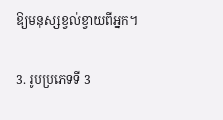ឱ្យមនុស្សខ្វល់ខ្វាយពីអ្នក។

3. រូបប្រភេទទី 3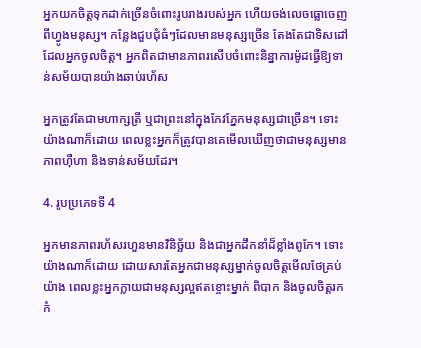អ្នកយកចិត្តទុកដាក់ច្រើនចំពោះរូបរាងរបស់អ្នក ហើយចង់លេចធ្លោចេញពីហ្វូងមនុស្ស។ កន្លែងជួបជុំធំៗដែលមានមនុស្សច្រើន តែងតែជាទិសដៅដែលអ្នកចូលចិត្ត។ អ្នកពិតជាមានភាពរសើបចំពោះនិន្នាការម៉ូដធ្វើឱ្យទាន់សម័យបានយ៉ាងឆាប់រហ័ស

អ្នកត្រូវតែជាមហាក្សត្រី ឬជាព្រះនៅក្នុងកែវភ្នែកមនុស្សជាច្រើន។ ទោះយ៉ាងណាក៏ដោយ ពេលខ្លះអ្នកក៏ត្រូវបានគេមើលឃើញថាជាមនុស្សមានភាពហ៊ឺហា និងទាន់សម័យដែរ។

4. រូបប្រភេទទី 4

អ្នកមានភាពរហ័សរហួនមានវិនិច្ឆ័យ និងជាអ្នកដឹកនាំដ៏ខ្លាំងពូកែ។ ទោះយ៉ាងណាក៏ដោយ ដោយសារតែអ្នកជាមនុស្សម្នាក់ចូលចិត្តមើលថែគ្រប់យ៉ាង ពេលខ្លះអ្នកក្លាយជាមនុស្សល្អឥតខ្ចោះម្នាក់ ពិបាក និងចូលចិត្តរកកំ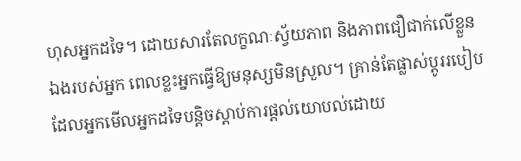ហុសអ្នកដទៃ។ ដោយសារតែលក្ខណៈស្វ័យភាព និងភាពជឿជាក់លើខ្លួនឯងរបស់អ្នក ពេលខ្លះអ្នកធ្វើឱ្យមនុស្សមិនស្រួល។ គ្រាន់តែផ្លាស់ប្តូររបៀបដែលអ្នកមើលអ្នកដទៃបន្តិចស្តាប់ការផ្តល់យោបល់ដោយ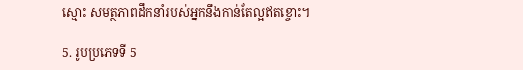ស្មោះ សមត្ថភាពដឹកនាំរបស់អ្នកនឹងកាន់តែល្អឥតខ្ចោះ។

5. រូបប្រភេទទី 5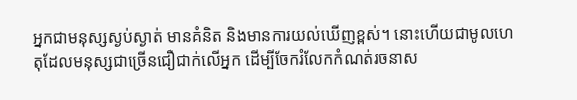អ្នកជាមនុស្សស្ងប់ស្ងាត់ មានគំនិត និងមានការយល់ឃើញខ្ពស់។ នោះហើយជាមូលហេតុដែលមនុស្សជាច្រើនជឿជាក់លើអ្នក ដើម្បីចែករំលែកកំណត់រចនាស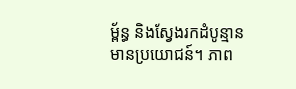ម្ព័ន្ធ និងស្វែងរកដំបូន្មានមានប្រយោជន៍។ ភាព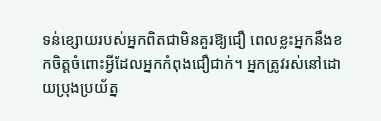ទន់ខ្សោយរបស់អ្នកពិតជាមិនគួរឱ្យជឿ ពេលខ្លះអ្នកនឹងខកចិត្តចំពោះអ្វីដែលអ្នកកំពុងជឿជាក់។ អ្នកត្រូវរស់នៅដោយប្រុងប្រយ័ត្ន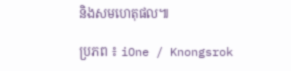និងសមហេតុផល៕

ប្រភព ៖ iOne / Knongsrok